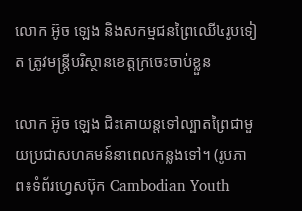លោក អ៊ូច ឡេង និងសកម្មជនព្រៃឈើ៤រូបទៀត ត្រូវមន្រ្តីបរិស្ថានខេត្តក្រចេះចាប់ខ្លួន

លោក អ៊ូច ឡេង ជិះគោយន្តទៅល្បាតព្រៃជាមួយប្រជាសហគមន៍នាពេលកន្លងទៅ។ (រូបភាព៖ទំព័រហ្វេសប៊ុក Cambodian Youth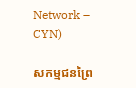Network – CYN)

សកម្មជនព្រៃ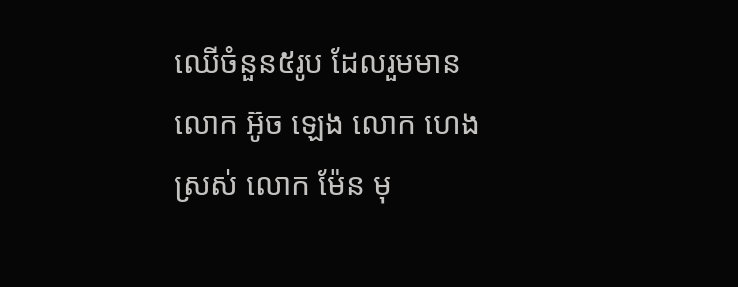ឈើចំនួន៥រូប ដែលរួមមាន លោក អ៊ូច ឡេង លោក ហេង ស្រស់ លោក ម៉ែន មុ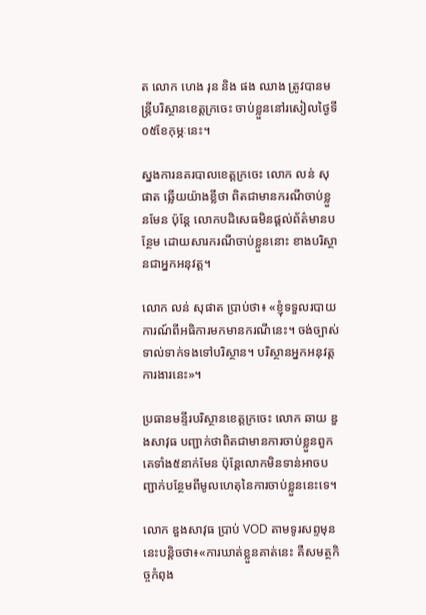ត លោក ហេង រុន និង ផង ឈាង ត្រូវបានមន្រ្តីបរិស្ថានខេត្តក្រចេះ ចាប់ខ្លួននៅរសៀលថ្ងៃទី០៥ខែកុម្ភៈនេះ។

ស្នងការនគរបាលខេត្តក្រចេះ លោក លន់ សុផាត ឆ្លើយយ៉ាងខ្លីថា ពិតជាមានករណីចាប់ខ្លួនមែន ប៉ុន្តែ លោកបដិសេធមិនផ្តល់ព័ត៌មានបន្ថែម ដោយសារករណីចាប់ខ្លួននោះ ខាងបរិស្ថានជាអ្នកអនុវត្ត។

លោក លន់ សុផាត ប្រាប់ថា៖ «ខ្ញុំទទួលរបាយការណ៍ពីអធិការមកមានករណីនេះ។ ចង់ច្បាស់ទាល់ទាក់ទងទៅបរិស្ថាន។ បរិស្ថានអ្នកអនុវត្តការងារនេះ»។

ប្រធានមន្ទីរបរិស្ថានខេត្តក្រចេះ លោក ឆាយ ឌួងសាវុធ បញ្ជាក់ថាពិតជាមានការចាប់ខ្លួនពួកគេទាំង៥នាក់មែន ប៉ុន្តែលោកមិនទាន់អាចបញ្ជាក់បន្ថែមពីមូលហេតុនៃការចាប់ខ្លួននេះទេ។

លោក ឌួងសាវុធ ប្រាប់ VOD តាមទូរសព្ទមុននេះបន្តិចថា៖«ការឃាត់ខ្លួនគាត់នេះ គឺសមត្ថកិច្ចកំពុង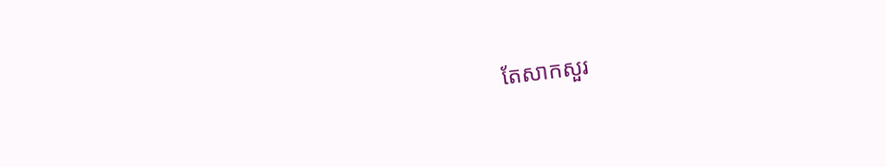តែសាកសួរ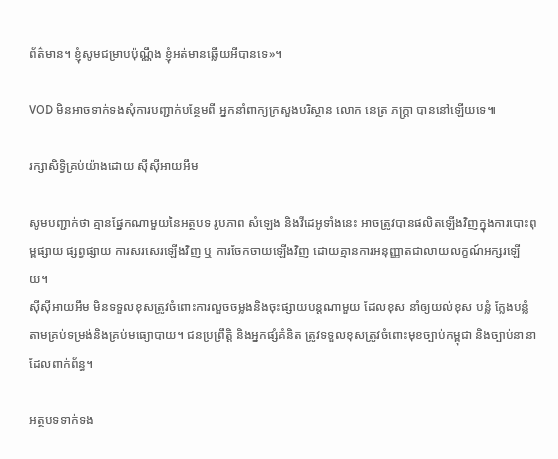ព័ត៌មាន។ ខ្ញុំសូមជម្រាបប៉ុណ្ណឹង ខ្ញុំអត់មានឆ្លើយអីបានទេ»។

VOD មិនអាចទាក់ទងសុំការបញ្ជាក់បន្ថែមពី អ្នកនាំពាក្យក្រសួងបរិស្ថាន លោក នេត្រ ភក្ត្រា បាននៅឡើយទេ៕

រក្សាសិទ្វិគ្រប់យ៉ាងដោយ ស៊ីស៊ីអាយអឹម

សូមបញ្ជាក់ថា គ្មានផ្នែកណាមួយនៃអត្ថបទ រូបភាព សំឡេង និងវីដេអូទាំងនេះ អាចត្រូវបានផលិតឡើងវិញក្នុងការបោះពុម្ពផ្សាយ ផ្សព្វផ្សាយ ការសរសេរឡើងវិញ ឬ ការចែកចាយឡើងវិញ ដោយគ្មានការអនុញ្ញាតជាលាយលក្ខណ៍អក្សរឡើយ។
ស៊ីស៊ីអាយអឹម មិនទទួលខុសត្រូវចំពោះការលួចចម្លងនិងចុះផ្សាយបន្តណាមួយ ដែលខុស នាំឲ្យយល់ខុស បន្លំ ក្លែងបន្លំ តាមគ្រប់ទម្រង់និងគ្រប់មធ្យោបាយ។ ជនប្រព្រឹត្តិ និងអ្នកផ្សំគំនិត ត្រូវទទួលខុសត្រូវចំពោះមុខច្បាប់កម្ពុជា និងច្បាប់នានាដែលពាក់ព័ន្ធ។

អត្ថបទទាក់ទង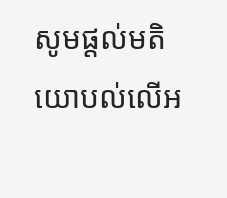សូមផ្ដល់មតិយោបល់លើអ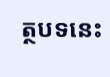ត្ថបទនេះ